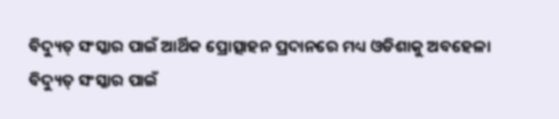ବିଦ୍ୟୁତ୍ ସଂସ୍କାର ପାଇଁ ଆର୍ଥିକ ପ୍ରୋତ୍ସାହନ ପ୍ରଦାନରେ ମଧ୍ୟ ଓଡିଶାକୁ ଅବହେଳା
ବିଦ୍ୟୁତ୍ ସଂସ୍କାର ପାଇଁ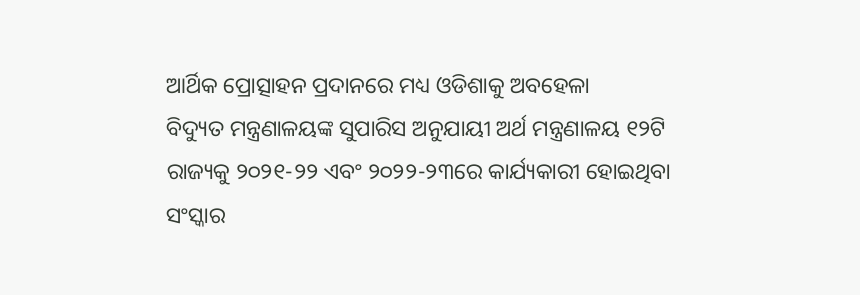ଆର୍ଥିକ ପ୍ରୋତ୍ସାହନ ପ୍ରଦାନରେ ମଧ୍ୟ ଓଡିଶାକୁ ଅବହେଳା
ବିଦ୍ୟୁତ ମନ୍ତ୍ରଣାଳୟଙ୍କ ସୁପାରିସ ଅନୁଯାୟୀ ଅର୍ଥ ମନ୍ତ୍ରଣାଳୟ ୧୨ଟି ରାଜ୍ୟକୁ ୨୦୨୧-୨୨ ଏବଂ ୨୦୨୨-୨୩ରେ କାର୍ଯ୍ୟକାରୀ ହୋଇଥିବା ସଂସ୍କାର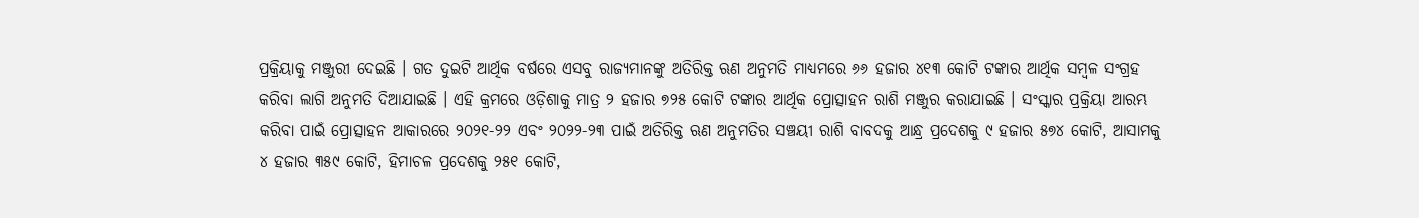ପ୍ରକ୍ରିୟାକୁ ମଞ୍ଜୁରୀ ଦେଇଛି । ଗତ ଦୁଇଟି ଆର୍ଥିକ ବର୍ଷରେ ଏସବୁ ରାଜ୍ୟମାନଙ୍କୁ ଅତିରିକ୍ତ ଋଣ ଅନୁମତି ମାଧ୍ୟମରେ ୬୬ ହଜାର ୪୧୩ କୋଟି ଟଙ୍କାର ଆର୍ଥିକ ସମ୍ବଳ ସଂଗ୍ରହ କରିବା ଲାଗି ଅନୁମତି ଦିଆଯାଇଛି । ଏହି କ୍ରମରେ ଓଡ଼ିଶାକୁ ମାତ୍ର ୨ ହଜାର ୭୨୫ କୋଟି ଟଙ୍କାର ଆର୍ଥିକ ପ୍ରୋତ୍ସାହନ ରାଶି ମଞ୍ଜୁର କରାଯାଇଛି । ସଂସ୍କାର ପ୍ରକ୍ରିୟା ଆରମ୍ଭ କରିବା ପାଇଁ ପ୍ରୋତ୍ସାହନ ଆକାରରେ ୨୦୨୧-୨୨ ଏବଂ ୨୦୨୨-୨୩ ପାଇଁ ଅତିରିକ୍ତ ଋଣ ଅନୁମତିର ସଞ୍ଚୟୀ ରାଶି ବାବଦକୁ ଆନ୍ଧ୍ର ପ୍ରଦେଶକୁ ୯ ହଜାର ୫୭୪ କୋଟି, ଆସାମକୁ ୪ ହଜାର ୩୫୯ କୋଟି, ହିମାଚଳ ପ୍ରଦେଶକୁ ୨୫୧ କୋଟି,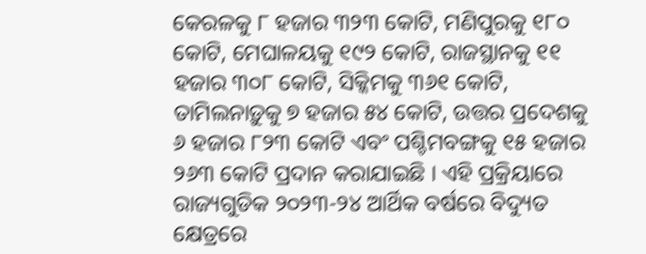କେରଳକୁ ୮ ହଜାର ୩୨୩ କୋଟି, ମଣିପୁରକୁ ୧୮୦ କୋଟି, ମେଘାଳୟକୁ ୧୯୨ କୋଟି, ରାଜସ୍ଥାନକୁ ୧୧ ହଜାର ୩୦୮ କୋଟି, ସିକ୍କିମକୁ ୩୬୧ କୋଟି, ତାମିଲନାଡ଼ୁକୁ ୭ ହଜାର ୫୪ କୋଟି, ଉତ୍ତର ପ୍ରଦେଶକୁ ୬ ହଜାର ୮୨୩ କୋଟି ଏବଂ ପଶ୍ଚିମବଙ୍ଗକୁ ୧୫ ହଜାର ୨୬୩ କୋଟି ପ୍ରଦାନ କରାଯାଇଛି । ଏହି ପ୍ରକ୍ରିୟାରେ ରାଜ୍ୟଗୁଡିକ ୨୦୨୩-୨୪ ଆର୍ଥିକ ବର୍ଷରେ ବିଦ୍ୟୁତ କ୍ଷେତ୍ରରେ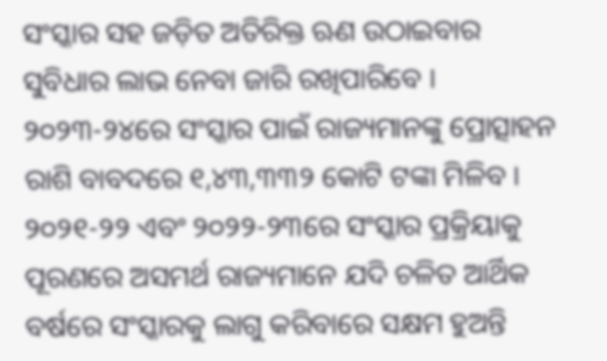ସଂସ୍କାର ସହ ଜଡ଼ିତ ଅତିରିକ୍ତ ଋଣ ଉଠାଇବାର ସୁବିଧାର ଲାଭ ନେବା ଜାରି ରଖିପାରିବେ । ୨୦୨୩-୨୪ରେ ସଂସ୍କାର ପାଇଁ ରାଜ୍ୟମାନଙ୍କୁ ପ୍ରୋତ୍ସାହନ ରାଶି ବାବଦରେ ୧,୪୩,୩୩୨ କୋଟି ଟଙ୍କା ମିଳିବ । ୨୦୨୧-୨୨ ଏବଂ ୨୦୨୨-୨୩ରେ ସଂସ୍କାର ପ୍ରକ୍ରିୟାକୁ ପୂରଣରେ ଅସମର୍ଥ ରାଜ୍ୟମାନେ ଯଦି ଚଳିତ ଆର୍ଥିକ ବର୍ଷରେ ସଂସ୍କାରକୁ ଲାଗୁ କରିବାରେ ସକ୍ଷମ ହୁଅନ୍ତି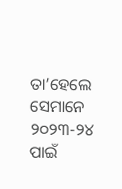ତା’ହେଲେ ସେମାନେ ୨୦୨୩-୨୪ ପାଇଁ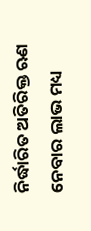ନିର୍ଦ୍ଧାରିତ ଅତିରିକ୍ତ ଋଣ ନେବାର ଲାଭ ମଧ୍ୟ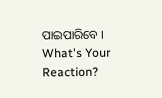ପାଇପାରିବେ ।
What's Your Reaction?